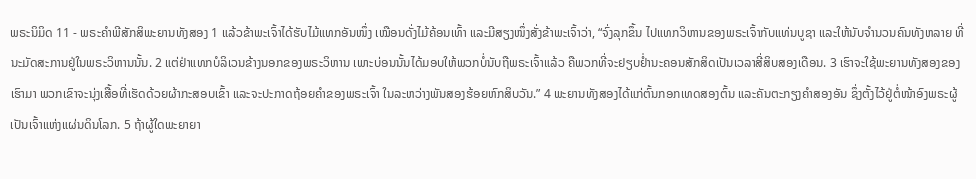ພຣະນິມິດ 11 - ພຣະຄຳພີສັກສິພະຍານທັງສອງ 1 ແລ້ວຂ້າພະເຈົ້າໄດ້ຮັບໄມ້ແທກອັນໜຶ່ງ ເໝືອນດັ່ງໄມ້ຄ້ອນເທົ້າ ແລະມີສຽງໜຶ່ງສັ່ງຂ້າພະເຈົ້າວ່າ, “ຈົ່ງລຸກຂຶ້ນ ໄປແທກວິຫານຂອງພຣະເຈົ້າກັບແທ່ນບູຊາ ແລະໃຫ້ນັບຈຳນວນຄົນທັງຫລາຍ ທີ່ນະມັດສະການຢູ່ໃນພຣະວິຫານນັ້ນ. 2 ແຕ່ຢ່າແທກບໍລິເວນຂ້າງນອກຂອງພຣະວິຫານ ເພາະບ່ອນນັ້ນໄດ້ມອບໃຫ້ພວກບໍ່ນັບຖືພຣະເຈົ້າແລ້ວ ຄືພວກທີ່ຈະຢຽບຢໍ່ານະຄອນສັກສິດເປັນເວລາສີ່ສິບສອງເດືອນ. 3 ເຮົາຈະໃຊ້ພະຍານທັງສອງຂອງເຮົາມາ ພວກເຂົາຈະນຸ່ງເສື້ອທີ່ເຮັດດ້ວຍຜ້າກະສອບເຂົ້າ ແລະຈະປະກາດຖ້ອຍຄຳຂອງພຣະເຈົ້າ ໃນລະຫວ່າງພັນສອງຮ້ອຍຫົກສິບວັນ.” 4 ພະຍານທັງສອງໄດ້ແກ່ຕົ້ນກອກເທດສອງຕົ້ນ ແລະຄັນຕະກຽງຄຳສອງອັນ ຊຶ່ງຕັ້ງໄວ້ຢູ່ຕໍ່ໜ້າອົງພຣະຜູ້ເປັນເຈົ້າແຫ່ງແຜ່ນດິນໂລກ. 5 ຖ້າຜູ້ໃດພະຍາຍາ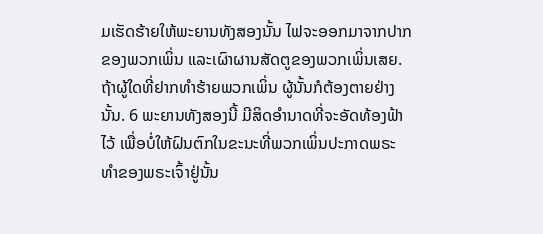ມເຮັດຮ້າຍໃຫ້ພະຍານທັງສອງນັ້ນ ໄຟຈະອອກມາຈາກປາກຂອງພວກເພິ່ນ ແລະເຜົາຜານສັດຕູຂອງພວກເພິ່ນເສຍ. ຖ້າຜູ້ໃດທີ່ຢາກທຳຮ້າຍພວກເພິ່ນ ຜູ້ນັ້ນກໍຕ້ອງຕາຍຢ່າງນັ້ນ. 6 ພະຍານທັງສອງນີ້ ມີສິດອຳນາດທີ່ຈະອັດທ້ອງຟ້າໄວ້ ເພື່ອບໍ່ໃຫ້ຝົນຕົກໃນຂະນະທີ່ພວກເພິ່ນປະກາດພຣະທຳຂອງພຣະເຈົ້າຢູ່ນັ້ນ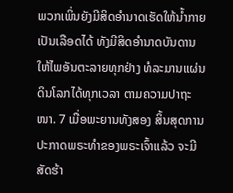ພວກເພິ່ນຍັງມີສິດອຳນາດເຮັດໃຫ້ນໍ້າກາຍເປັນເລືອດໄດ້ ທັງມີສິດອຳນາດບັນດານໃຫ້ໄພອັນຕະລາຍທຸກຢ່າງ ທໍລະມານແຜ່ນດິນໂລກໄດ້ທຸກເວລາ ຕາມຄວາມປາຖະໜາ. 7 ເມື່ອພະຍານທັງສອງ ສິ້ນສຸດການປະກາດພຣະທຳຂອງພຣະເຈົ້າແລ້ວ ຈະມີສັດຮ້າ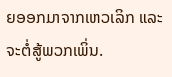ຍອອກມາຈາກເຫວເລິກ ແລະຈະຕໍ່ສູ້ພວກເພິ່ນ.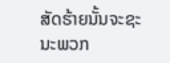ສັດຮ້າຍນັ້ນຈະຊະນະພວກ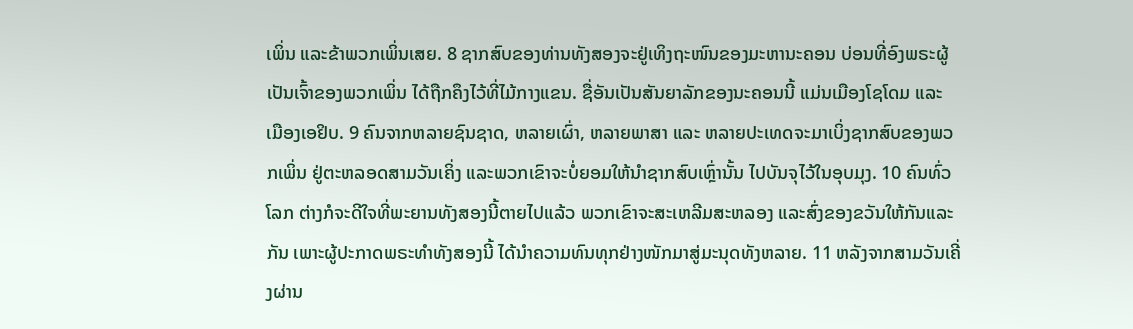ເພິ່ນ ແລະຂ້າພວກເພິ່ນເສຍ. 8 ຊາກສົບຂອງທ່ານທັງສອງຈະຢູ່ເທິງຖະໜົນຂອງມະຫານະຄອນ ບ່ອນທີ່ອົງພຣະຜູ້ເປັນເຈົ້າຂອງພວກເພິ່ນ ໄດ້ຖືກຄຶງໄວ້ທີ່ໄມ້ກາງແຂນ. ຊື່ອັນເປັນສັນຍາລັກຂອງນະຄອນນີ້ ແມ່ນເມືອງໂຊໂດມ ແລະ ເມືອງເອຢິບ. 9 ຄົນຈາກຫລາຍຊົນຊາດ, ຫລາຍເຜົ່າ, ຫລາຍພາສາ ແລະ ຫລາຍປະເທດຈະມາເບິ່ງຊາກສົບຂອງພວກເພິ່ນ ຢູ່ຕະຫລອດສາມວັນເຄິ່ງ ແລະພວກເຂົາຈະບໍ່ຍອມໃຫ້ນຳຊາກສົບເຫຼົ່ານັ້ນ ໄປບັນຈຸໄວ້ໃນອຸບມຸງ. 10 ຄົນທົ່ວໂລກ ຕ່າງກໍຈະດີໃຈທີ່ພະຍານທັງສອງນີ້ຕາຍໄປແລ້ວ ພວກເຂົາຈະສະເຫລີມສະຫລອງ ແລະສົ່ງຂອງຂວັນໃຫ້ກັນແລະກັນ ເພາະຜູ້ປະກາດພຣະທຳທັງສອງນີ້ ໄດ້ນຳຄວາມທົນທຸກຢ່າງໜັກມາສູ່ມະນຸດທັງຫລາຍ. 11 ຫລັງຈາກສາມວັນເຄີ່ງຜ່ານ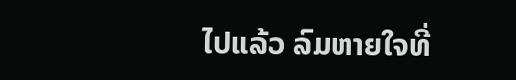ໄປແລ້ວ ລົມຫາຍໃຈທີ່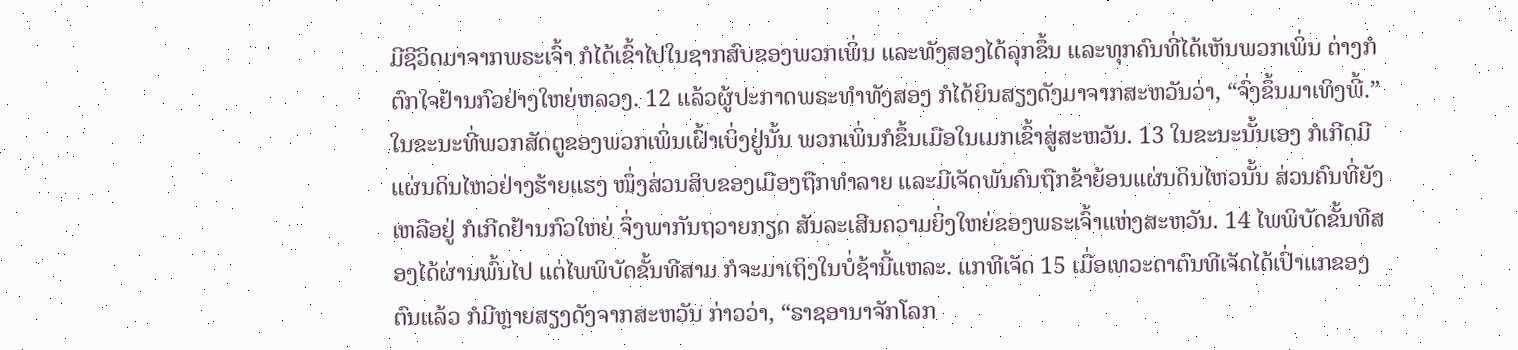ມີຊີວິດມາຈາກພຣະເຈົ້າ ກໍໄດ້ເຂົ້າໄປໃນຊາກສົບຂອງພວກເພິ່ນ ແລະທັງສອງໄດ້ລຸກຂຶ້ນ ແລະທຸກຄົນທີ່ໄດ້ເຫັນພວກເພິ່ນ ຕ່າງກໍຕົກໃຈຢ້ານກົວຢ່າງໃຫຍ່ຫລວງ. 12 ແລ້ວຜູ້ປະກາດພຣະທຳທັງສອງ ກໍໄດ້ຍິນສຽງດັງມາຈາກສະຫວັນວ່າ, “ຈົ່ງຂຶ້ນມາເທິງພີ້.” ໃນຂະນະທີ່ພວກສັດຕູຂອງພວກເພິ່ນເຝົ້າເບິ່ງຢູ່ນັ້ນ ພວກເພິ່ນກໍຂຶ້ນເມືອໃນເມກເຂົ້າສູ່ສະຫວັນ. 13 ໃນຂະນະນັ້ນເອງ ກໍເກີດມີແຜ່ນດິນໄຫວຢ່າງຮ້າຍແຮງ ໜຶ່ງສ່ວນສິບຂອງເມືອງຖືກທຳລາຍ ແລະມີເຈັດພັນຄົນຖືກຂ້າຍ້ອນແຜ່ນດິນໄຫວນັ້ນ ສ່ວນຄົນທີ່ຍັງເຫລືອຢູ່ ກໍເກີດຢ້ານກົວໃຫຍ່ ຈຶ່ງພາກັນຖວາຍກຽດ ສັນລະເສີນຄວາມຍິ່ງໃຫຍ່ຂອງພຣະເຈົ້າແຫ່ງສະຫວັນ. 14 ໄພພິບັດຂັ້ນທີສອງໄດ້ຜ່ານພົ້ນໄປ ແຕ່ໄພພິບັດຂັ້ນທີສາມ ກໍຈະມາເຖິງໃນບໍ່ຊ້ານີ້ແຫລະ. ແກທີເຈັດ 15 ເມື່ອເທວະດາຕົນທີເຈັດໄດ້ເປົ່າແກຂອງຕົນແລ້ວ ກໍມີຫຼາຍສຽງດັງຈາກສະຫວັນ ກ່າວວ່າ, “ຣາຊອານາຈັກໂລກ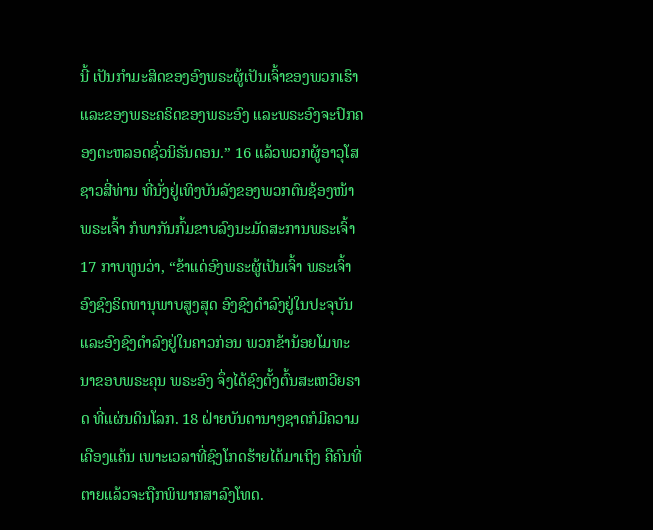ນີ້ ເປັນກຳມະສິດຂອງອົງພຣະຜູ້ເປັນເຈົ້າຂອງພວກເຮົາ ແລະຂອງພຣະຄຣິດຂອງພຣະອົງ ແລະພຣະອົງຈະປົກຄອງຕະຫລອດຊົ່ວນິຣັນດອນ.” 16 ແລ້ວພວກຜູ້ອາວຸໂສຊາວສີ່ທ່ານ ທີ່ນັ່ງຢູ່ເທິງບັນລັງຂອງພວກຕົນຊ້ອງໜ້າພຣະເຈົ້າ ກໍພາກັນກົ້ມຂາບລົງນະມັດສະການພຣະເຈົ້າ 17 ກາບທູນວ່າ, “ຂ້າແດ່ອົງພຣະຜູ້ເປັນເຈົ້າ ພຣະເຈົ້າ ອົງຊົງຣິດທານຸພາບສູງສຸດ ອົງຊົງດຳລົງຢູ່ໃນປະຈຸບັນ ແລະອົງຊົງດຳລົງຢູ່ໃນຄາວກ່ອນ ພວກຂ້ານ້ອຍໂມທະນາຂອບພຣະຄຸນ ພຣະອົງ ຈຶ່ງໄດ້ຊົງຕັ້ງຕົ້ນສະເຫວີຍຣາດ ທີ່ແຜ່ນດິນໂລກ. 18 ຝ່າຍບັນດານາໆຊາດກໍມີຄວາມເຄືອງແຄ້ນ ເພາະເວລາທີ່ຊົງໂກດຮ້າຍໄດ້ມາເຖິງ ຄືຄົນທີ່ຕາຍແລ້ວຈະຖືກພິພາກສາລົງໂທດ.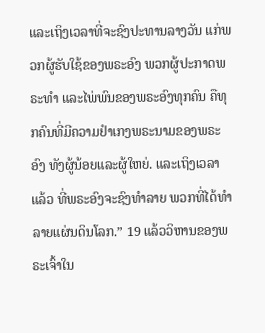ແລະເຖິງເວລາທີ່ຈະຊົງປະທານລາງວັນ ແກ່ພວກຜູ້ຮັບໃຊ້ຂອງພຣະອົງ ພວກຜູ້ປະກາດພຣະທຳ ແລະໄພ່ພົນຂອງພຣະອົງທຸກຄົນ ຄືທຸກຄົນທີ່ມີຄວາມຢຳເກງພຣະນາມຂອງພຣະອົງ ທັງຜູ້ນ້ອຍແລະຜູ້ໃຫຍ່. ແລະເຖິງເວລາແລ້ວ ທີ່ພຣະອົງຈະຊົງທຳລາຍ ພວກທີ່ໄດ້ທຳລາຍແຜ່ນດິນໂລກ.” 19 ແລ້ວວິຫານຂອງພຣະເຈົ້າໃນ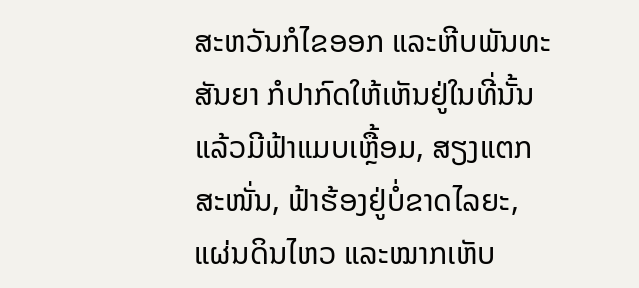ສະຫວັນກໍໄຂອອກ ແລະຫີບພັນທະສັນຍາ ກໍປາກົດໃຫ້ເຫັນຢູ່ໃນທີ່ນັ້ນ ແລ້ວມີຟ້າແມບເຫຼື້ອມ, ສຽງແຕກສະໜັ່ນ, ຟ້າຮ້ອງຢູ່ບໍ່ຂາດໄລຍະ, ແຜ່ນດິນໄຫວ ແລະໝາກເຫັບ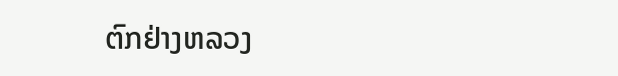ຕົກຢ່າງຫລວງ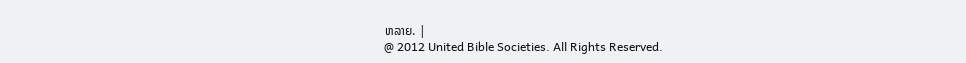ຫລາຍ. |
@ 2012 United Bible Societies. All Rights Reserved.